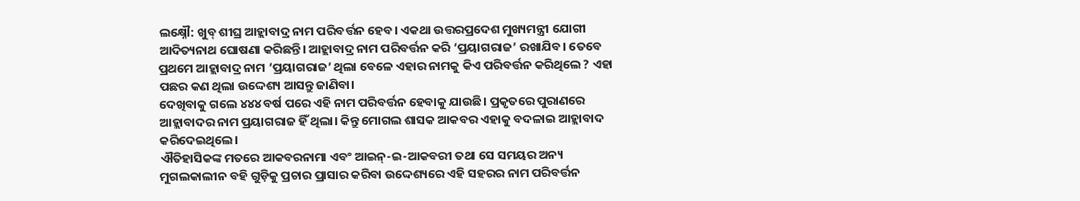ଲକ୍ଷ୍ନୌ: ଖୁବ୍ ଶୀଘ୍ର ଆହ୍ଲାବାଦ୍ର ନାମ ପରିବର୍ତ୍ତନ ହେବ। ଏକଥା ଉତ୍ତରପ୍ରଦେଶ ମୁଖ୍ୟମନ୍ତ୍ରୀ ଯୋଗୀ ଆଦିତ୍ୟନାଥ ଘୋଷଣା କରିଛନ୍ତି। ଆହ୍ଲାବାଦ୍ର ନାମ ପରିବର୍ତ୍ତନ କରି ‘ପ୍ରୟାଗରାଜ’ ରଖାଯିବ। ତେବେ ପ୍ରଥମେ ଆହ୍ଲାବାଦ୍ର ନାମ ‘ପ୍ରୟାଗରାଜ’ ଥିଲା ବେଳେ ଏହାର ନାମକୁ କିଏ ପରିବର୍ତ୍ତନ କରିଥିଲେ ? ଏହା ପଛର କଣ ଥିଲା ଉଦ୍ଦେଶ୍ୟ ଆସନ୍ତୁ ଜାଣିବା।
ଦେଖିବାକୁ ଗଲେ ୪୪୪ ବର୍ଷ ପରେ ଏହି ନାମ ପରିବର୍ତ୍ତନ ହେବାକୁ ଯାଉଛି। ପ୍ରକୃତରେ ପୁରାଣରେ ଆହ୍ଲାବାଦର ନାମ ପ୍ରୟାଗରାଜ ହିଁ ଥିଲା। କିନ୍ତୁ ମୋଗଲ ଶାସକ ଆକବର ଏହାକୁ ବଦଳାଇ ଆହ୍ଲାବାଦ କରିଦେଇଥିଲେ।
ଐତିହାସିକଙ୍କ ମତରେ ଆକବରନାମା ଏବଂ ଆଇନ୍-ଇ-ଆକବରୀ ତଥା ସେ ସମୟର ଅନ୍ୟ ମୁଗଲକାଲୀନ ବହି ଗୁଡ଼ିକୁ ପ୍ରଚାର ପ୍ରାସାର କରିବା ଉଦ୍ଦେଶ୍ୟରେ ଏହି ସହରର ନାମ ପରିବର୍ତ୍ତନ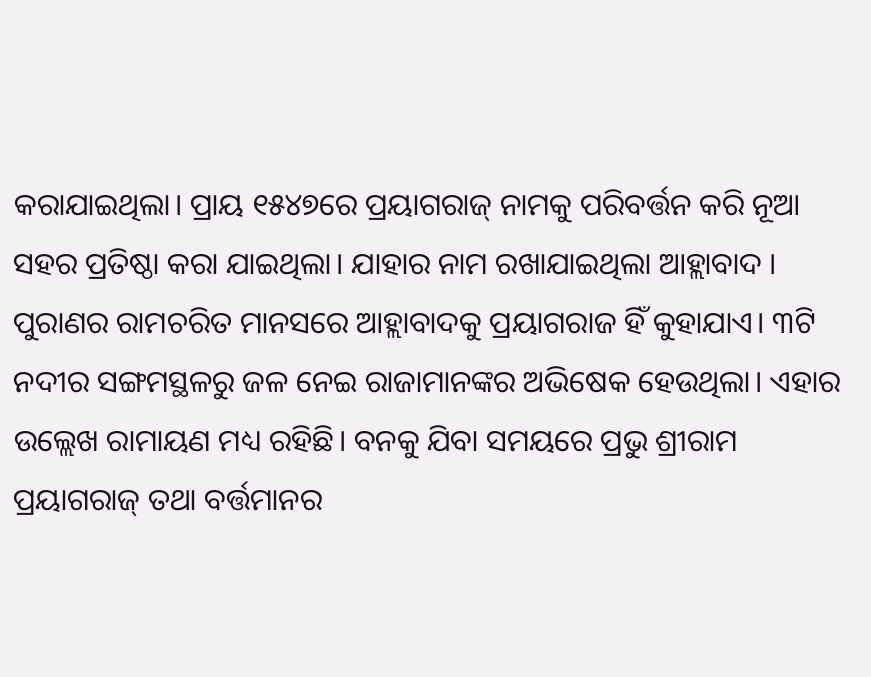କରାଯାଇଥିଲା। ପ୍ରାୟ ୧୫୪୭ରେ ପ୍ରୟାଗରାଜ୍ ନାମକୁ ପରିବର୍ତ୍ତନ କରି ନୂଆ ସହର ପ୍ରତିଷ୍ଠା କରା ଯାଇଥିଲା। ଯାହାର ନାମ ରଖାଯାଇଥିଲା ଆହ୍ଲାବାଦ ।
ପୁରାଣର ରାମଚରିତ ମାନସରେ ଆହ୍ଲାବାଦକୁ ପ୍ରୟାଗରାଜ ହିଁ କୁହାଯାଏ। ୩ଟି ନଦୀର ସଙ୍ଗମସ୍ଥଳରୁ ଜଳ ନେଇ ରାଜାମାନଙ୍କର ଅଭିଷେକ ହେଉଥିଲା। ଏହାର ଉଲ୍ଲେଖ ରାମାୟଣ ମଧ୍ୟ ରହିଛି। ବନକୁ ଯିବା ସମୟରେ ପ୍ରଭୁ ଶ୍ରୀରାମ ପ୍ରୟାଗରାଜ୍ ତଥା ବର୍ତ୍ତମାନର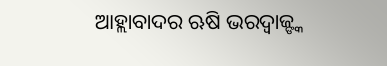ଆହ୍ଲାବାଦର ଋଷି ଭରଦ୍ୱାଜ୍ଙ୍କ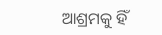ଆଶ୍ରମକୁ ହିଁ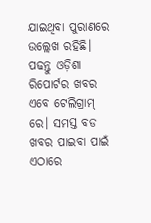ଯାଇଥିବା ପୁରାଣରେ ଉଲ୍ଲେଖ ରହିଛି।
ପଢନ୍ତୁ ଓଡ଼ିଶା ରିପୋର୍ଟର ଖବର ଏବେ ଟେଲିଗ୍ରାମ୍ ରେ। ସମସ୍ତ ବଡ ଖବର ପାଇବା ପାଇଁ ଏଠାରେ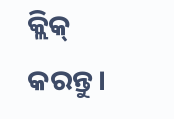କ୍ଲିକ୍ କରନ୍ତୁ।